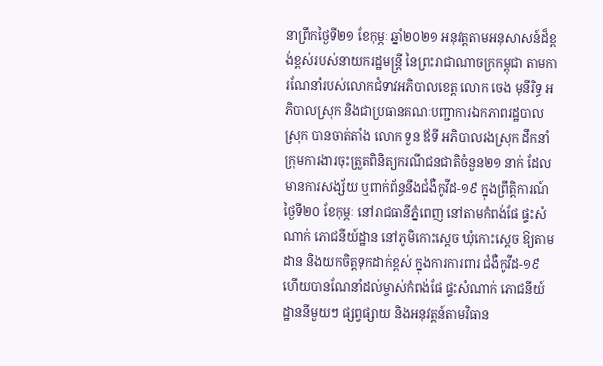នាព្រឹកថ្ងៃទី២១ ខែកុម្ភៈ ឆ្នាំ២០២១ អនុវត្តតាមអនុសាសន៍ដ៏ខ្ពង់ខ្ពស់របស់នាយករដ្ឋមន្រ្តី នៃព្រះរាជាណាចក្រកម្ពុជា តាមការណែនាំរបស់លោកជំទាវអភិបាលខេត្ត លោក ចេង មុនីរិទ្ធ អភិបាលស្រុក និងជាប្រធានគណៈបញ្ជាការឯកភាពរដ្ឋបាលស្រុក បានចាត់តាំង លោក ទួន ឪទី អភិបាលរងស្រុក ដឹកនាំក្រុមការងារចុះត្រួតពិនិត្យករណីជនជាតិចំនួន២១ នាក់ ដែលមានការសង្ស័យ ឬពាក់ព័ន្ធនឹងជំងឺកូវីដ-១៩ ក្នុងព្រឹត្តិការណ៍ថ្ងៃទី២០ ខែកុម្ភៈ នៅរាជធានីភ្នំពេញ នៅតាមកំពង់ផែ ផ្ទះសំណាក់ ភោជនីយ៍ដ្ឋាន នៅភូមិកោះស្តេច ឃុំកោះស្តេច ឱ្យតាមដាន និងយកចិត្តទុកដាក់ខ្ពស់ ក្នុងការការពារ ជំងឺកូវីដ-១៩ ហេីយបានណែនាំដល់ម្ចាស់កំពង់ផែ ផ្ទះសំណាក់ ភោជនីយ៍ដ្ឋាននីមួយៗ ផ្សព្វផ្សាយ និងអនុវត្តន៍តាមវិធាន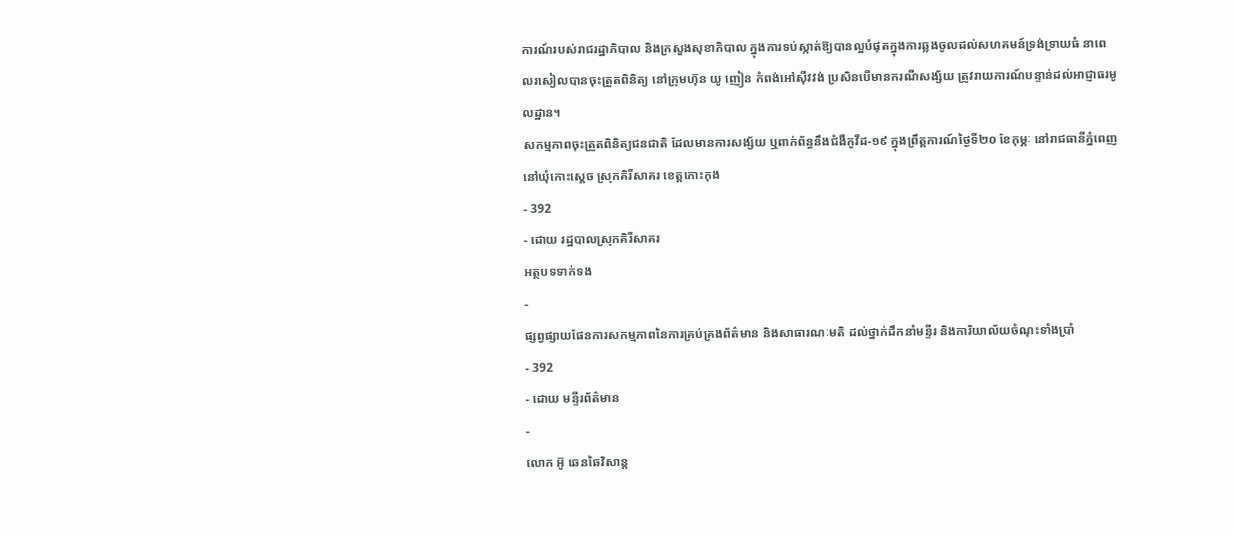ការណ៍របស់រាជរដ្ឋាភិបាល និងក្រសួងសុខាភិបាល ក្នុងការទប់ស្កាត់ឱ្យបានល្អបំផុតក្នុងការឆ្លងចូលដល់សហគមន៍ទ្រង់ទ្រាយធំ នាពេលរសៀលបានចុះត្រួតពិនិត្យ នៅក្រុមហ៊ុន យូ ញៀន កំពង់អៅស៊ីវវង់ ប្រសិនបេីមានករណីសង្ស័យ ត្រូវរាយការណ៍បន្ទាន់ដល់អាជ្ញាធរមូលដ្ឋាន។
សកម្មភាពចុះត្រួតពិនិត្យជនជាតិ ដែលមានការសង្ស័យ ឬពាក់ព័ន្ធនឹងជំងឺកូវីដ-១៩ ក្នុងព្រឹត្តការណ៍ថ្ងៃទី២០ ខែកុម្ភៈ នៅរាជធានីភ្នំពេញ នៅឃុំកោះស្តេច ស្រុកគិរីសាគរ ខេត្តកោះកុង
- 392
- ដោយ រដ្ឋបាលស្រុកគិរីសាគរ
អត្ថបទទាក់ទង
-
ផ្សព្វផ្សាយផែនការសកម្មភាពនៃការគ្រប់គ្រងព័ត៌មាន និងសាធារណៈមតិ ដល់ថ្នាក់ដឹកនាំមន្ទីរ និងការិយាល័យចំណុះទាំងប្រាំ
- 392
- ដោយ មន្ទីរព័ត៌មាន
-
លោក អ៊ូ ឆេនឆៃវិសាន្ដ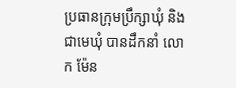ប្រធានក្រុមប្រឹក្សាឃុំ និងជាមេឃុំ បានដឹកនាំ លោក ម៉ែន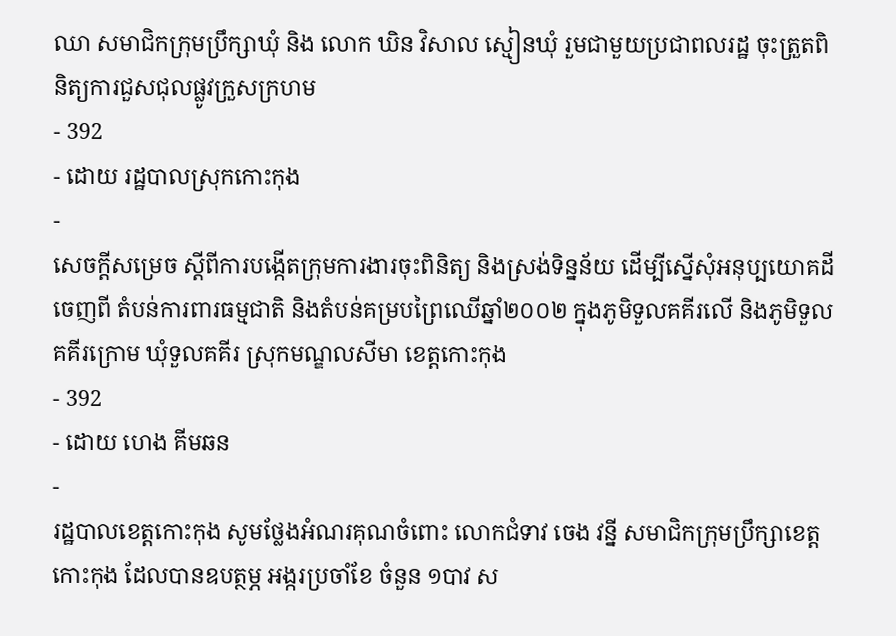ឈា សមាជិកក្រុមប្រឹក្សាឃុំ និង លោក ឃិន វិសាល ស្មៀនឃុំ រួមជាមួយប្រជាពលរដ្ឋ ចុះត្រួតពិនិត្យការជួសជុលផ្លូវក្រួសក្រហម
- 392
- ដោយ រដ្ឋបាលស្រុកកោះកុង
-
សេចក្តីសម្រេច ស្តីពីការបង្កើតក្រុមការងារចុះពិនិត្យ និងស្រង់ទិន្នន័យ ដើម្បីស្នើសុំអនុប្បយោគដីចេញពី តំបន់ការពារធម្មជាតិ និងតំបន់គម្របព្រៃឈើឆ្នាំ២០០២ ក្នុងភូមិទួលគគីរលើ និងភូមិទួលគគីរក្រោម ឃុំទួលគគីរ ស្រុកមណ្ឌលសីមា ខេត្តកោះកុង
- 392
- ដោយ ហេង គីមឆន
-
រដ្ឋបាលខេត្តកោះកុង សូមថ្លែងអំណរគុណចំពោះ លោកជំទាវ ចេង វន្នី សមាជិកក្រុមប្រឹក្សាខេត្តកោះកុង ដែលបានឧបត្ថម្ភ អង្ករប្រចាំខែ ចំនួន ១បាវ ស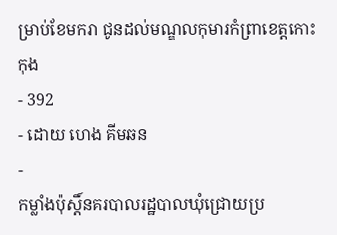ម្រាប់ខែមករា ជូនដល់មណ្ឌលកុមារកំព្រាខេត្តកោះកុង
- 392
- ដោយ ហេង គីមឆន
-
កម្លាំងប៉ុស្តិ៍នគរបាលរដ្ឋបាលឃុំជ្រោយប្រ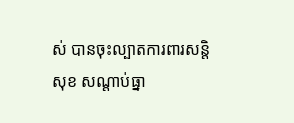ស់ បានចុះល្បាតការពារសន្តិសុខ សណ្តាប់ធ្នា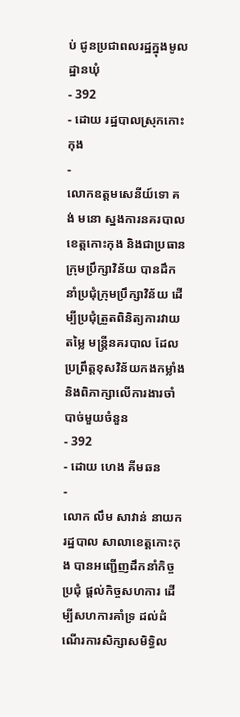ប់ ជូនប្រជាពលរដ្ឋក្នុងមូលដ្ឋានឃុំ
- 392
- ដោយ រដ្ឋបាលស្រុកកោះកុង
-
លោកឧត្តមសេនីយ៍ទោ គង់ មនោ ស្នងការនគរបាលខេត្តកោះកុង និងជាប្រធានក្រុមប្រឹក្សាវិន័យ បានដឹកនាំប្រជុំក្រុមប្រឹក្សាវិន័យ ដើម្បីប្រជុំត្រួតពិនិត្យការវាយតម្លៃ មន្ត្រីនគរបាល ដែលប្រព្រឹត្តខុសវិន័យកងកម្លាំង និងពិភាក្សាលើការងារចាំបាច់មួយចំនួន
- 392
- ដោយ ហេង គីមឆន
-
លោក លឹម សាវាន់ នាយករដ្ឋបាល សាលាខេត្តកោះកុង បានអញ្ជើញដឹកនាំកិច្ចប្រជុំ ផ្តល់កិច្ចសហការ ដើម្បីសហការគាំទ្រ ដល់ដំណើរការសិក្សាសមិទ្ធិល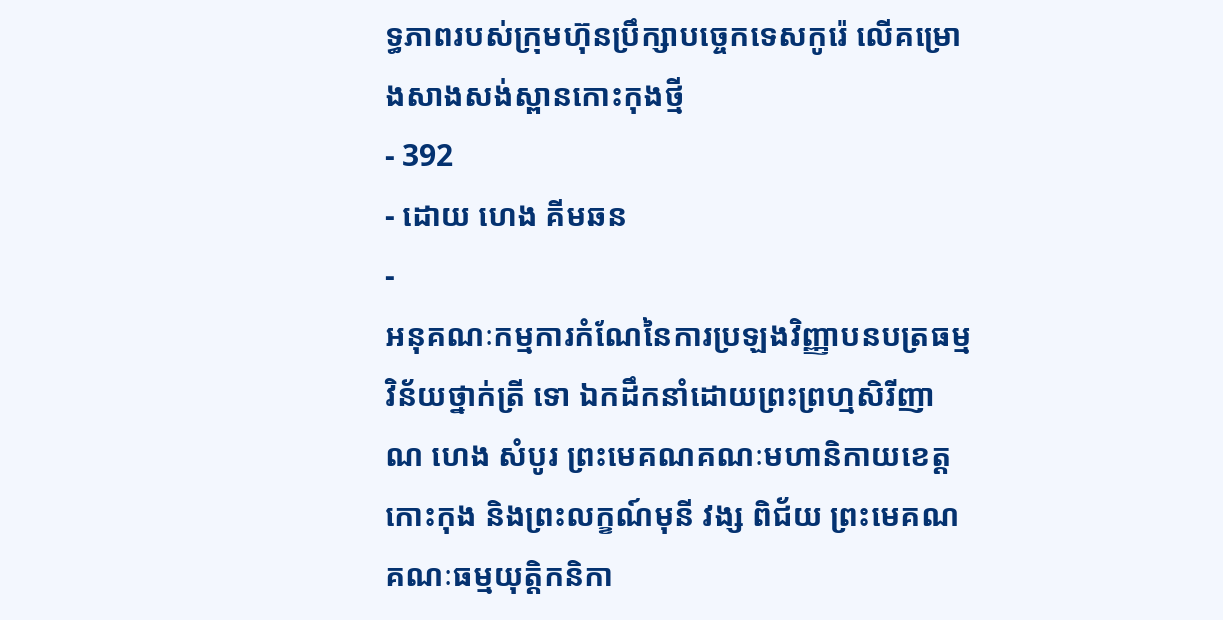ទ្ធភាពរបស់ក្រុមហ៊ុនប្រឹក្សាបច្ចេកទេសកូរ៉េ លើគម្រោងសាងសង់ស្ពានកោះកុងថ្មី
- 392
- ដោយ ហេង គីមឆន
-
អនុគណៈកម្មការកំណែនៃការប្រឡងវិញ្ញាបនបត្រធម្មវិន័យថ្នាក់ត្រី ទោ ឯកដឹកនាំដោយព្រះព្រហ្មសិរីញាណ ហេង សំបូរ ព្រះមេគណគណៈមហានិកាយខេត្តកោះកុង និងព្រះលក្ខណ៍មុនី វង្ស ពិជ័យ ព្រះមេគណគណៈធម្មយុត្តិកនិកា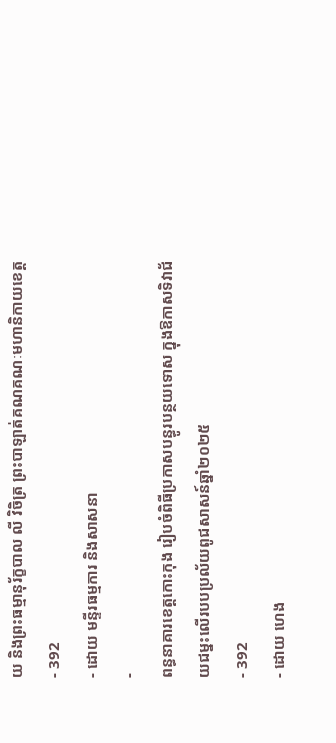យ និងព្រះធម្មានុរ័ក្ខបាល លី វិចិត្រ ព្រះបាឡាត់គណគណៈមហានិកាយខេត្ត
- 392
- ដោយ មន្ទីរធម្មការ និងសាសនា
-
ពន្ធនាគារខេត្តកោះកុង រៀបចំពិធីប្រកាសបន្ធូរបន្ថយទោស ក្នុងឱកាសទិវាជ័យជម្នះលើរបបប្រល័យពូជសាសន៍ឆ្នាំ២០២៥
- 392
- ដោយ ហេង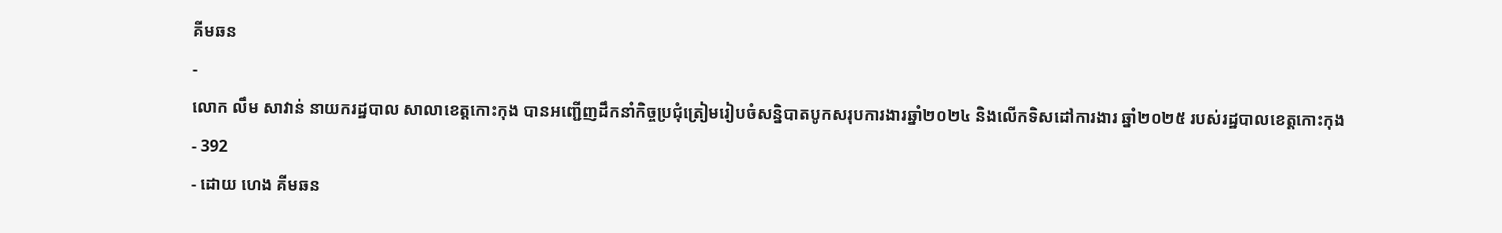គីមឆន
-
លោក លឹម សាវាន់ នាយករដ្ឋបាល សាលាខេត្តកោះកុង បានអញ្ជើញដឹកនាំកិច្ចប្រជុំត្រៀមរៀបចំសន្និបាតបូកសរុបការងារឆ្នាំ២០២៤ និងលើកទិសដៅការងារ ឆ្នាំ២០២៥ របស់រដ្ឋបាលខេត្តកោះកុង
- 392
- ដោយ ហេង គីមឆន